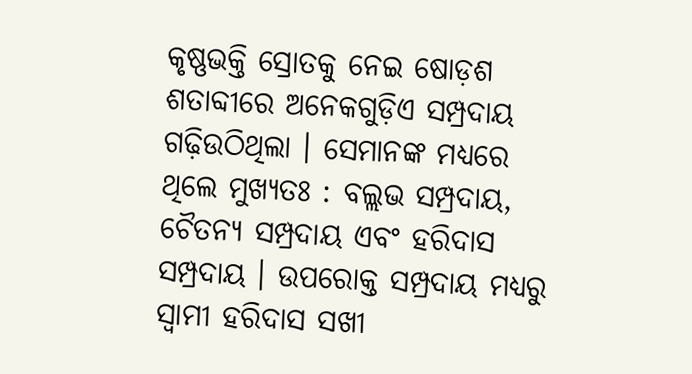କୃଷ୍ଣଭକ୍ତି ସ୍ରୋତକୁ ନେଇ ଷୋଡ଼ଶ ଶତାବ୍ଦୀରେ ଅନେକଗୁଡ଼ିଏ ସମ୍ପ୍ରଦାୟ ଗଢ଼ିଉଠିଥିଲା । ସେମାନଙ୍କ ମଧ୍ୟରେ ଥିଲେ ମୁଖ୍ୟତଃ : ବଲ୍ଲଭ ସମ୍ପ୍ରଦାୟ, ଚୈତନ୍ୟ ସମ୍ପ୍ରଦାୟ ଏବଂ ହରିଦାସ ସମ୍ପ୍ରଦାୟ । ଉପରୋକ୍ତ ସମ୍ପ୍ରଦାୟ ମଧ୍ୟରୁ ସ୍ୱାମୀ ହରିଦାସ ସଖୀ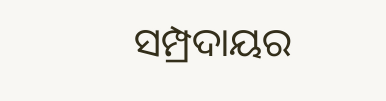ସମ୍ପ୍ରଦାୟର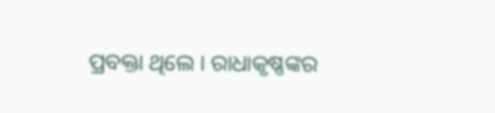ପ୍ରବକ୍ତା ଥିଲେ । ରାଧାକୃଷ୍ଣଙ୍କର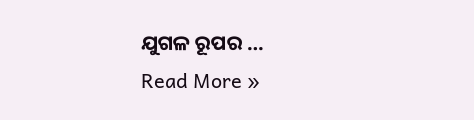ଯୁଗଳ ରୂପର …
Read More »